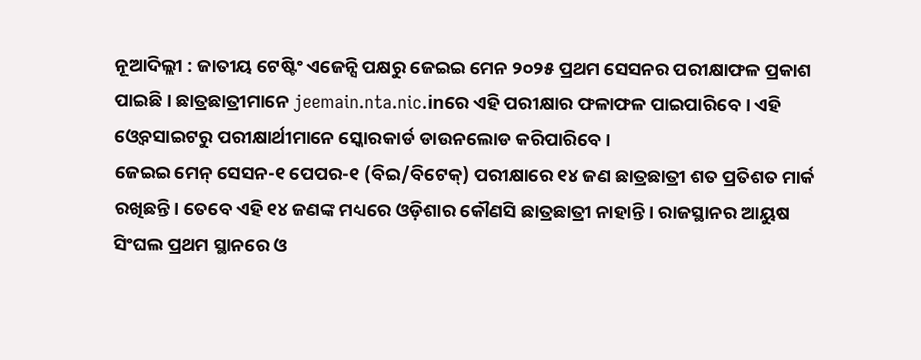ନୂଆଦିଲ୍ଲୀ : ଜାତୀୟ ଟେଷ୍ଟିଂ ଏଜେନ୍ସି ପକ୍ଷରୁ ଜେଇଇ ମେନ ୨୦୨୫ ପ୍ରଥମ ସେସନର ପରୀକ୍ଷାଫଳ ପ୍ରକାଶ ପାଇଛି । ଛାତ୍ରଛାତ୍ରୀମାନେ jeemain.nta.nic.inରେ ଏହି ପରୀକ୍ଷାର ଫଳାଫଳ ପାଇପାରିବେ । ଏହି ଓ୍ବେବସାଇଟରୁ ପରୀକ୍ଷାର୍ଥୀମାନେ ସ୍କୋରକାର୍ଡ ଡାଉନଲୋଡ କରିପାରିବେ ।
ଜେଇଇ ମେନ୍ ସେସନ-୧ ପେପର-୧ (ବିଇ/ବିଟେକ୍) ପରୀକ୍ଷାରେ ୧୪ ଜଣ ଛାତ୍ରଛାତ୍ରୀ ଶତ ପ୍ରତିଶତ ମାର୍କ ରଖିଛନ୍ତି। ତେବେ ଏହି ୧୪ ଜଣଙ୍କ ମଧ୍ୟରେ ଓଡ଼ିଶାର କୌଣସି ଛାତ୍ରଛାତ୍ରୀ ନାହାନ୍ତି । ରାଜସ୍ଥାନର ଆୟୁଷ ସିଂଘଲ ପ୍ରଥମ ସ୍ଥାନରେ ଓ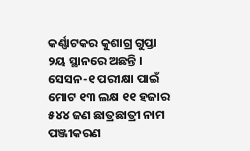କର୍ଣ୍ଣାଟକର କୁଶାଗ୍ର ଗୁପ୍ତା ୨ୟ ସ୍ଥାନରେ ଅଛନ୍ତି । ସେସନ-୧ ପରୀକ୍ଷା ପାଇଁ ମୋଟ ୧୩ ଲକ୍ଷ ୧୧ ହଜାର ୫୪୪ ଜଣ ଛାତ୍ରଛାତ୍ରୀ ନାମ ପଞ୍ଜୀକରଣ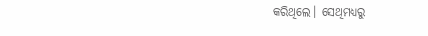କରିଥିଲେ। ସେଥିମଧ୍ୟରୁ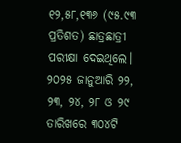୧୨,୫୮,୧୩୬ (୯୫.୯୩ ପ୍ରତିଶତ) ଛାତ୍ରଛାତ୍ରୀ ପରୀକ୍ଷା ଦେଇଥିଲେ। ୨୦୨୫ ଜାନୁଆରି ୨୨, ୨୩, ୨୪, ୨୮ ଓ ୨୯ ତାରିଖରେ ୩୦୪ଟି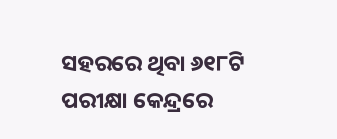ସହରରେ ଥିବା ୬୧୮ଟି ପରୀକ୍ଷା କେନ୍ଦ୍ରରେ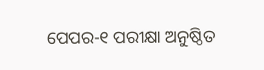ପେପର-୧ ପରୀକ୍ଷା ଅନୁଷ୍ଠିତ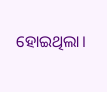ହୋଇଥିଲା।